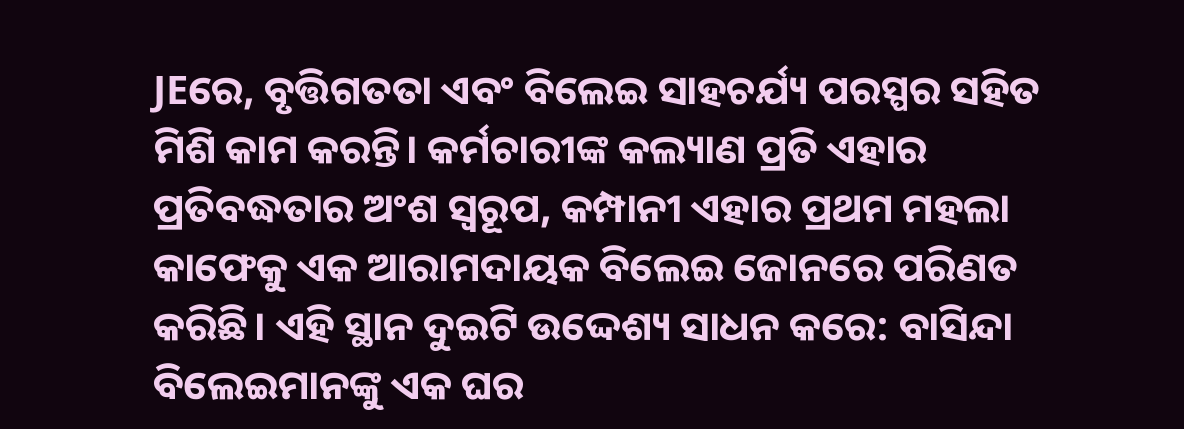JEରେ, ବୃତ୍ତିଗତତା ଏବଂ ବିଲେଇ ସାହଚର୍ଯ୍ୟ ପରସ୍ପର ସହିତ ମିଶି କାମ କରନ୍ତି। କର୍ମଚାରୀଙ୍କ କଲ୍ୟାଣ ପ୍ରତି ଏହାର ପ୍ରତିବଦ୍ଧତାର ଅଂଶ ସ୍ୱରୂପ, କମ୍ପାନୀ ଏହାର ପ୍ରଥମ ମହଲା କାଫେକୁ ଏକ ଆରାମଦାୟକ ବିଲେଇ ଜୋନରେ ପରିଣତ କରିଛି। ଏହି ସ୍ଥାନ ଦୁଇଟି ଉଦ୍ଦେଶ୍ୟ ସାଧନ କରେ: ବାସିନ୍ଦା ବିଲେଇମାନଙ୍କୁ ଏକ ଘର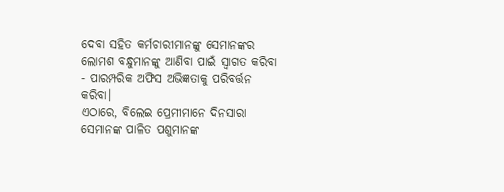ଦେବା ସହିତ କର୍ମଚାରୀମାନଙ୍କୁ ସେମାନଙ୍କର ଲୋମଶ ବନ୍ଧୁମାନଙ୍କୁ ଆଣିବା ପାଇଁ ସ୍ୱାଗତ କରିବା - ପାରମ୍ପରିକ ଅଫିସ ଅଭିଜ୍ଞତାକୁ ପରିବର୍ତ୍ତନ କରିବା।
ଏଠାରେ, ବିଲେଇ ପ୍ରେମୀମାନେ ଦିନସାରା ସେମାନଙ୍କ ପାଳିତ ପଶୁମାନଙ୍କ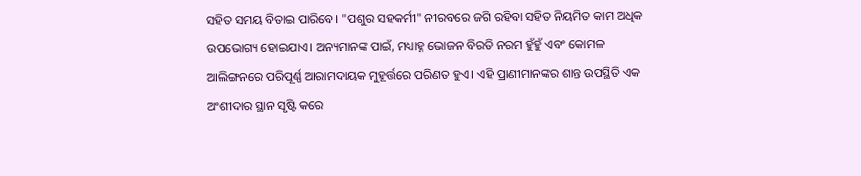ସହିତ ସମୟ ବିତାଇ ପାରିବେ। "ପଶୁର ସହକର୍ମୀ" ନୀରବରେ ଜଗି ରହିବା ସହିତ ନିୟମିତ କାମ ଅଧିକ ଉପଭୋଗ୍ୟ ହୋଇଯାଏ। ଅନ୍ୟମାନଙ୍କ ପାଇଁ, ମଧ୍ୟାହ୍ନ ଭୋଜନ ବିରତି ନରମ ହୁଁହୁଁ ଏବଂ କୋମଳ ଆଲିଙ୍ଗନରେ ପରିପୂର୍ଣ୍ଣ ଆରାମଦାୟକ ମୁହୂର୍ତ୍ତରେ ପରିଣତ ହୁଏ। ଏହି ପ୍ରାଣୀମାନଙ୍କର ଶାନ୍ତ ଉପସ୍ଥିତି ଏକ ଅଂଶୀଦାର ସ୍ଥାନ ସୃଷ୍ଟି କରେ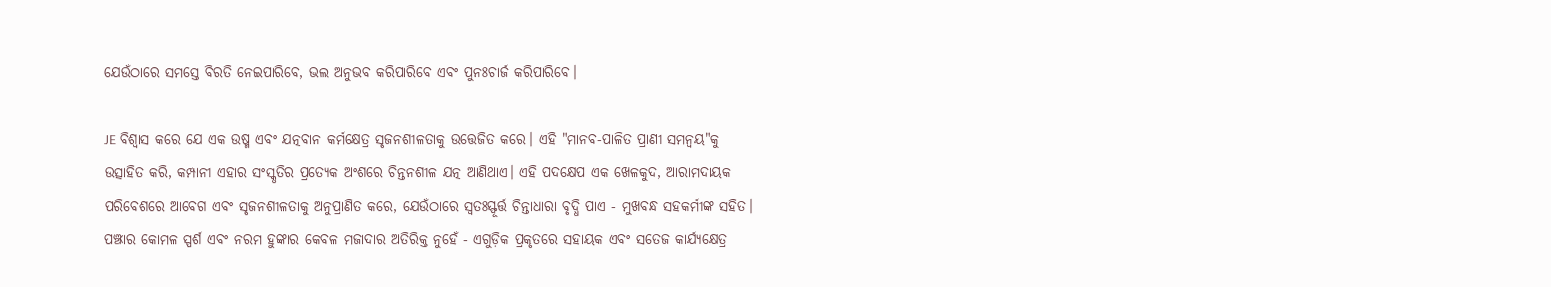ଯେଉଁଠାରେ ସମସ୍ତେ ବିରତି ନେଇପାରିବେ, ଭଲ ଅନୁଭବ କରିପାରିବେ ଏବଂ ପୁନଃଚାର୍ଜ କରିପାରିବେ।

JE ବିଶ୍ୱାସ କରେ ଯେ ଏକ ଉଷ୍ମ ଏବଂ ଯତ୍ନବାନ କର୍ମକ୍ଷେତ୍ର ସୃଜନଶୀଳତାକୁ ଉତ୍ତେଜିତ କରେ। ଏହି "ମାନବ-ପାଳିତ ପ୍ରାଣୀ ସମନ୍ୱୟ"କୁ ଉତ୍ସାହିତ କରି, କମ୍ପାନୀ ଏହାର ସଂସ୍କୃତିର ପ୍ରତ୍ୟେକ ଅଂଶରେ ଚିନ୍ତନଶୀଳ ଯତ୍ନ ଆଣିଥାଏ। ଏହି ପଦକ୍ଷେପ ଏକ ଖେଳକୁଦ, ଆରାମଦାୟକ ପରିବେଶରେ ଆବେଗ ଏବଂ ସୃଜନଶୀଳତାକୁ ଅନୁପ୍ରାଣିତ କରେ, ଯେଉଁଠାରେ ସ୍ୱତଃସ୍ଫୂର୍ତ୍ତ ଚିନ୍ତାଧାରା ବୃଦ୍ଧି ପାଏ - ମୁଖବନ୍ଧ ସହକର୍ମୀଙ୍କ ସହିତ। ପଞ୍ଝାର କୋମଳ ସ୍ପର୍ଶ ଏବଂ ନରମ ହୁଙ୍କାର କେବଳ ମଜାଦାର ଅତିରିକ୍ତ ନୁହେଁ - ଏଗୁଡ଼ିକ ପ୍ରକୃତରେ ସହାୟକ ଏବଂ ସତେଜ କାର୍ଯ୍ୟକ୍ଷେତ୍ର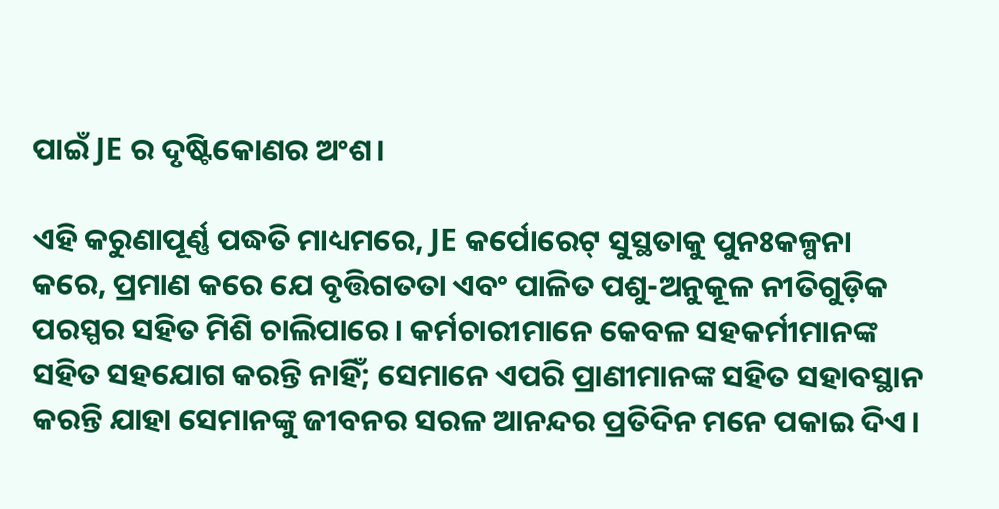ପାଇଁ JE ର ଦୃଷ୍ଟିକୋଣର ଅଂଶ।

ଏହି କରୁଣାପୂର୍ଣ୍ଣ ପଦ୍ଧତି ମାଧ୍ୟମରେ, JE କର୍ପୋରେଟ୍ ସୁସ୍ଥତାକୁ ପୁନଃକଳ୍ପନା କରେ, ପ୍ରମାଣ କରେ ଯେ ବୃତ୍ତିଗତତା ଏବଂ ପାଳିତ ପଶୁ-ଅନୁକୂଳ ନୀତିଗୁଡ଼ିକ ପରସ୍ପର ସହିତ ମିଶି ଚାଲିପାରେ। କର୍ମଚାରୀମାନେ କେବଳ ସହକର୍ମୀମାନଙ୍କ ସହିତ ସହଯୋଗ କରନ୍ତି ନାହିଁ; ସେମାନେ ଏପରି ପ୍ରାଣୀମାନଙ୍କ ସହିତ ସହାବସ୍ଥାନ କରନ୍ତି ଯାହା ସେମାନଙ୍କୁ ଜୀବନର ସରଳ ଆନନ୍ଦର ପ୍ରତିଦିନ ମନେ ପକାଇ ଦିଏ।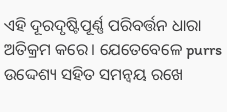ଏହି ଦୂରଦୃଷ୍ଟିପୂର୍ଣ୍ଣ ପରିବର୍ତ୍ତନ ଧାରା ଅତିକ୍ରମ କରେ। ଯେତେବେଳେ purrs ଉଦ୍ଦେଶ୍ୟ ସହିତ ସମନ୍ୱୟ ରଖେ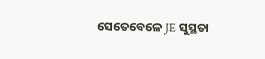ସେତେବେଳେ JE ସୁସ୍ଥତା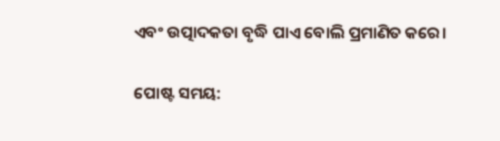ଏବଂ ଉତ୍ପାଦକତା ବୃଦ୍ଧି ପାଏ ବୋଲି ପ୍ରମାଣିତ କରେ।

ପୋଷ୍ଟ ସମୟ: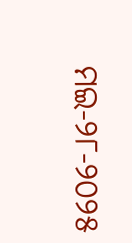ମଇ-୨୮-୨୦୨୫